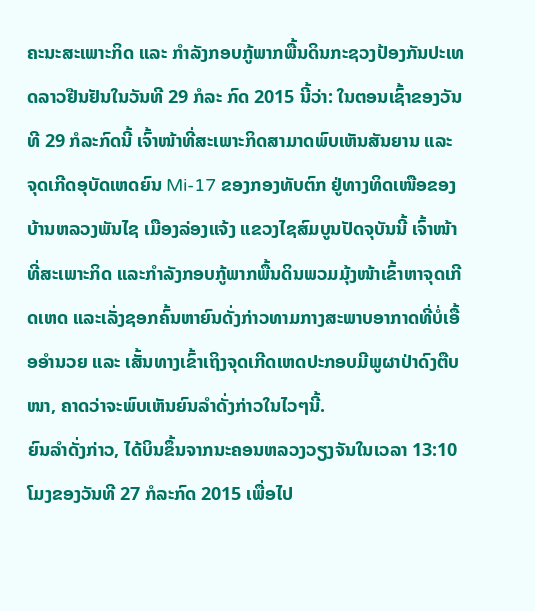ຄະນະສະເພາະກິດ ແລະ ກໍາລັງກອບກູ້ພາກພື້ນດິນກະຊວງປ້ອງກັນປະເທດລາວຢືນຢັນໃນວັນທີ 29 ກໍລະ ກົດ 2015 ນີ້ວ່າ: ໃນຕອນເຊົ້າຂອງວັນທີ 29 ກໍລະກົດນີ້ ເຈົ້າໜ້າທີ່ສະເພາະກິດສາມາດພົບເຫັນສັນຍານ ແລະ ຈຸດເກີດອຸບັດເຫດຍົນ Mi-17 ຂອງກອງທັບຕົກ ຢູ່ທາງທິດເໜືອຂອງບ້ານຫລວງພັນໄຊ ເມືອງລ່ອງແຈ້ງ ແຂວງໄຊສົມບູນປັດຈຸບັນນີ້ ເຈົ້າໜ້າທີ່ສະເພາະກິດ ແລະກໍາລັງກອບກູ້ພາກພື້ນດິນພວມມຸ້ງໜ້າເຂົ້າຫາຈຸດເກີດເຫດ ແລະເລັ່ງຊອກຄົ້ນຫາຍົນດັ່ງກ່າວທາມກາງສະພາບອາກາດທີ່ບໍ່ເອື້ອອໍານວຍ ແລະ ເສັ້ນທາງເຂົ້າເຖິງຈຸດເກີດເຫດປະກອບມີພູຜາປ່າດົງຕືບໜາ, ຄາດວ່າຈະພົບເຫັນຍົນລໍາດັ່ງກ່າວໃນໄວໆນີ້.
ຍົນລໍາດັ່ງກ່າວ, ໄດ້ບິນຂຶ້ນຈາກນະຄອນຫລວງວຽງຈັນໃນເວລາ 13:10 ໂມງຂອງວັນທີ 27 ກໍລະກົດ 2015 ເພື່ອໄປ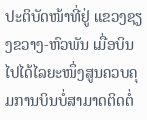ປະຕິບັດໜ້າທີ່ຢູ່ ແຂວງຊຽງຂວາງ-ຫົວພັນ ເມື່ອບິນໄປໄດ້ໄລຍະໜຶ່ງສູນຄວບຄຸມການບິນບໍ່ສາມາດຕິດຕໍ່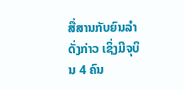ສື່ສານກັບຍົນລຳດັ່ງກ່າວ ເຊິ່ງມີຈຸບິນ 4 ຄົນ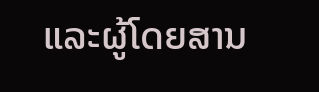ແລະຜູ້ໂດຍສານ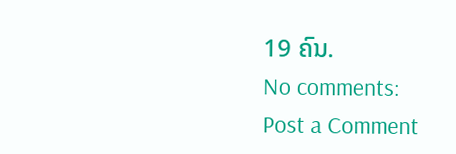19 ຄົນ.
No comments:
Post a Comment